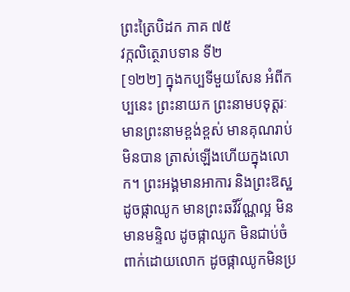ព្រះត្រៃបិដក ភាគ ៧៥
វក្កលិត្ថេរាបទាន ទី២
[១២២] ក្នុងកប្បទីមួយសែន អំពីកប្បនេះ ព្រះនាយក ព្រះនាមបទុត្តរៈ មានព្រះនាមខ្ពង់ខ្ពស់ មានគុណរាប់មិនបាន ត្រាស់ឡើងហើយក្នុងលោក។ ព្រះអង្គមានអាការ និងព្រះឱស្ឋដូចផ្កាឈូក មានព្រះឆវីវ័ណ្ណល្អ មិនមានមន្ទិល ដូចផ្កាឈូក មិនជាប់ចំពាក់ដោយលោក ដូចផ្កាឈូកមិនប្រ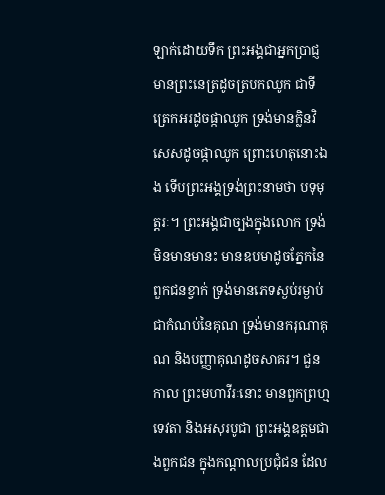ឡាក់ដោយទឹក ព្រះអង្គជាអ្នកប្រាជ្ញ មានព្រះនេត្រដូចត្របកឈូក ជាទីត្រេកអរដូចផ្កាឈូក ទ្រង់មានក្លិនវិសេសដូចផ្កាឈូក ព្រោះហេតុនោះឯង ទើបព្រះអង្គទ្រង់ព្រះនាមថា បទុមុត្តរៈ។ ព្រះអង្គជាច្បងក្នុងលោក ទ្រង់មិនមានមានះ មានឧបមាដូចភ្នែកនៃពួកជនខ្វាក់ ទ្រង់មានភេទស្ងប់រម្ងាប់ ជាកំណប់នៃគុណ ទ្រង់មានករុណាគុណ និងបញ្ញាគុណដូចសាគរ។ ជួនកាល ព្រះមហាវីរៈនោះ មានពួកព្រហ្ម ទេវតា និងអសុរបូជា ព្រះអង្គឧត្តមជាងពួកជន ក្នុងកណ្តាលប្រជុំជន ដែល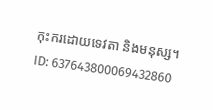កុះករដោយទេវតា និងមនុស្ស។
ID: 637643800069432860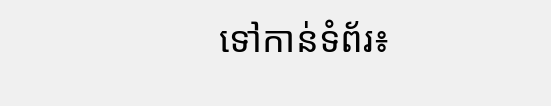ទៅកាន់ទំព័រ៖